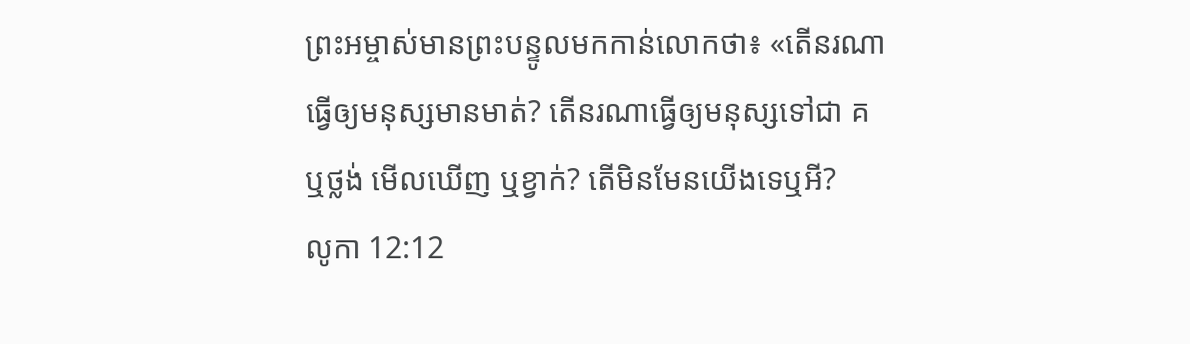ព្រះអម្ចាស់មានព្រះបន្ទូលមកកាន់លោកថា៖ «តើនរណាធ្វើឲ្យមនុស្សមានមាត់? តើនរណាធ្វើឲ្យមនុស្សទៅជា គ ឬថ្លង់ មើលឃើញ ឬខ្វាក់? តើមិនមែនយើងទេឬអី?
លូកា 12:12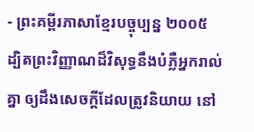- ព្រះគម្ពីរភាសាខ្មែរបច្ចុប្បន្ន ២០០៥ ដ្បិតព្រះវិញ្ញាណដ៏វិសុទ្ធនឹងបំភ្លឺអ្នករាល់គ្នា ឲ្យដឹងសេចក្ដីដែលត្រូវនិយាយ នៅ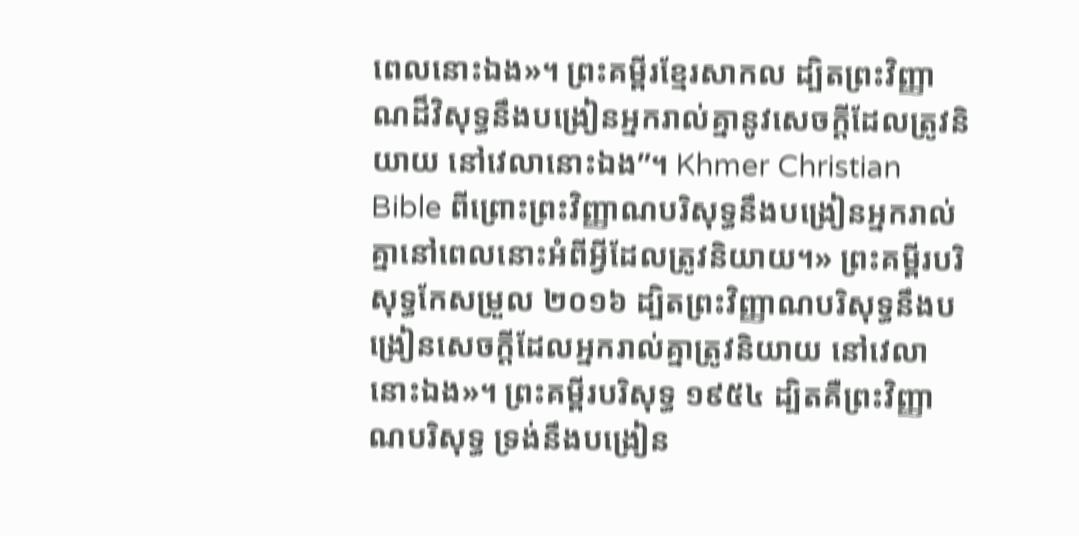ពេលនោះឯង»។ ព្រះគម្ពីរខ្មែរសាកល ដ្បិតព្រះវិញ្ញាណដ៏វិសុទ្ធនឹងបង្រៀនអ្នករាល់គ្នានូវសេចក្ដីដែលត្រូវនិយាយ នៅវេលានោះឯង”។ Khmer Christian Bible ពីព្រោះព្រះវិញ្ញាណបរិសុទ្ធនឹងបង្រៀនអ្នករាល់គ្នានៅពេលនោះអំពីអ្វីដែលត្រូវនិយាយ។» ព្រះគម្ពីរបរិសុទ្ធកែសម្រួល ២០១៦ ដ្បិតព្រះវិញ្ញាណបរិសុទ្ធនឹងបង្រៀនសេចក្តីដែលអ្នករាល់គ្នាត្រូវនិយាយ នៅវេលានោះឯង»។ ព្រះគម្ពីរបរិសុទ្ធ ១៩៥៤ ដ្បិតគឺព្រះវិញ្ញាណបរិសុទ្ធ ទ្រង់នឹងបង្រៀន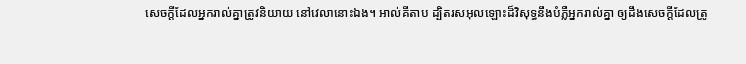សេចក្ដីដែលអ្នករាល់គ្នាត្រូវនិយាយ នៅវេលានោះឯង។ អាល់គីតាប ដ្បិតរសអុលឡោះដ៏វិសុទ្ធនឹងបំភ្លឺអ្នករាល់គ្នា ឲ្យដឹងសេចក្ដីដែលត្រូ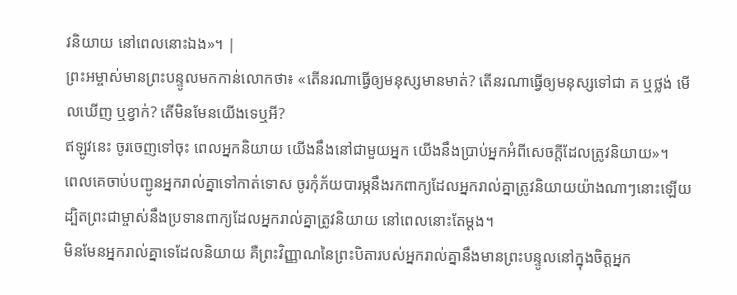វនិយាយ នៅពេលនោះឯង»។ |
ព្រះអម្ចាស់មានព្រះបន្ទូលមកកាន់លោកថា៖ «តើនរណាធ្វើឲ្យមនុស្សមានមាត់? តើនរណាធ្វើឲ្យមនុស្សទៅជា គ ឬថ្លង់ មើលឃើញ ឬខ្វាក់? តើមិនមែនយើងទេឬអី?
ឥឡូវនេះ ចូរចេញទៅចុះ ពេលអ្នកនិយាយ យើងនឹងនៅជាមួយអ្នក យើងនឹងប្រាប់អ្នកអំពីសេចក្ដីដែលត្រូវនិយាយ»។
ពេលគេចាប់បញ្ជូនអ្នករាល់គ្នាទៅកាត់ទោស ចូរកុំភ័យបារម្ភនឹងរកពាក្យដែលអ្នករាល់គ្នាត្រូវនិយាយយ៉ាងណាៗនោះឡើយ ដ្បិតព្រះជាម្ចាស់នឹងប្រទានពាក្យដែលអ្នករាល់គ្នាត្រូវនិយាយ នៅពេលនោះតែម្ដង។
មិនមែនអ្នករាល់គ្នាទេដែលនិយាយ គឺព្រះវិញ្ញាណនៃព្រះបិតារបស់អ្នករាល់គ្នានឹងមានព្រះបន្ទូលនៅក្នុងចិត្តអ្នក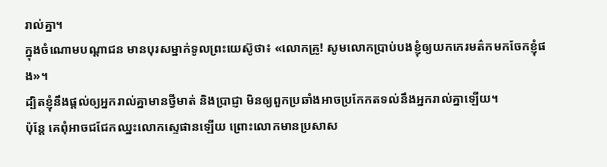រាល់គ្នា។
ក្នុងចំណោមបណ្ដាជន មានបុរសម្នាក់ទូលព្រះយេស៊ូថា៖ «លោកគ្រូ! សូមលោកប្រាប់បងខ្ញុំឲ្យយកកេរមត៌កមកចែកខ្ញុំផង»។
ដ្បិតខ្ញុំនឹងផ្ដល់ឲ្យអ្នករាល់គ្នាមានថ្វីមាត់ និងប្រាជ្ញា មិនឲ្យពួកប្រឆាំងអាចប្រកែកតទល់នឹងអ្នករាល់គ្នាឡើយ។
ប៉ុន្តែ គេពុំអាចជជែកឈ្នះលោកស្ទេផានឡើយ ព្រោះលោកមានប្រសាស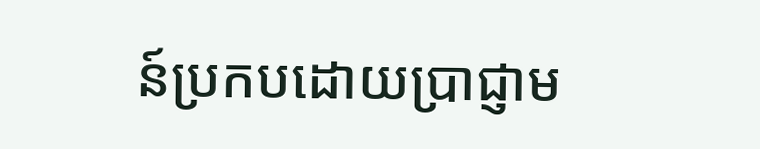ន៍ប្រកបដោយប្រាជ្ញាម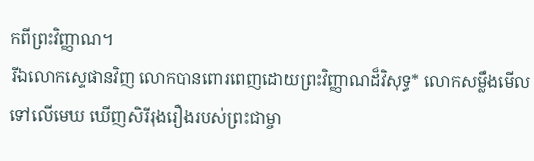កពីព្រះវិញ្ញាណ។
រីឯលោកស្ទេផានវិញ លោកបានពោរពេញដោយព្រះវិញ្ញាណដ៏វិសុទ្ធ* លោកសម្លឹងមើលទៅលើមេឃ ឃើញសិរីរុងរឿងរបស់ព្រះជាម្ចា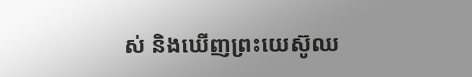ស់ និងឃើញព្រះយេស៊ូឈ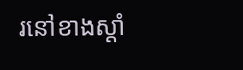រនៅខាងស្ដាំ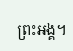ព្រះអង្គ។